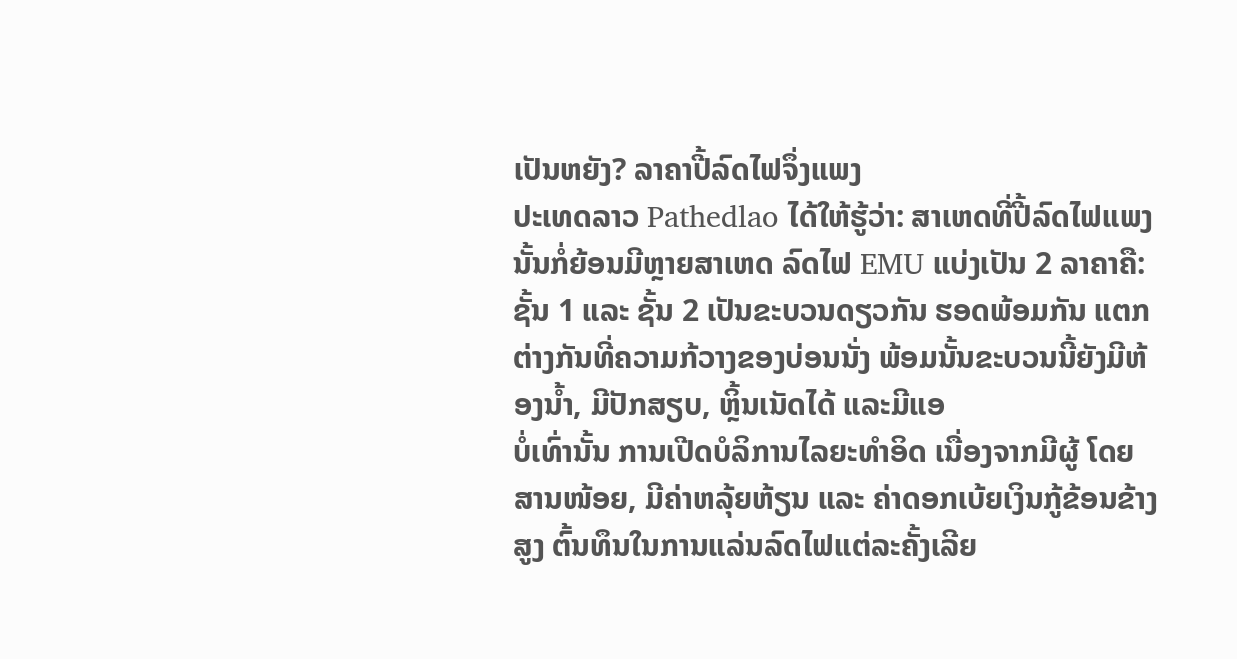ເປັນຫຍັງ? ລາຄາປີ້ລົດໄຟຈຶ່ງແພງ
ປະເທດລາວ Pathedlao ໄດ້ໃຫ້ຮູ້ວ່າ: ສາເຫດທີ່ປີ້ລົດໄຟແພງນັ້ນກໍ່ຍ້ອນມີຫຼາຍສາເຫດ ລົດໄຟ EMU ແບ່ງເປັນ 2 ລາຄາຄື: ຊັ້ນ 1 ແລະ ຊັ້ນ 2 ເປັນຂະບວນດຽວກັນ ຮອດພ້ອມກັນ ແຕກຕ່າງກັນທີ່ຄວາມກ້ວາງຂອງບ່ອນນັ່ງ ພ້ອມນັ້ນຂະບວນນີ້ຍັງມີຫ້ອງນໍ້າ, ມີປັກສຽບ, ຫຼິ້ນເນັດໄດ້ ແລະມີແອ
ບໍ່ເທົ່ານັ້ນ ການເປີດບໍລິການໄລຍະທຳອິດ ເນື່ອງຈາກມີຜູ້ ໂດຍສານໜ້ອຍ, ມີຄ່າຫລຸ້ຍຫ້ຽນ ແລະ ຄ່າດອກເບ້ຍເງິນກູ້ຂ້ອນຂ້າງສູງ ຕົ້ນທຶນໃນການແລ່ນລົດໄຟແຕ່ລະຄັ້ງເລີຍ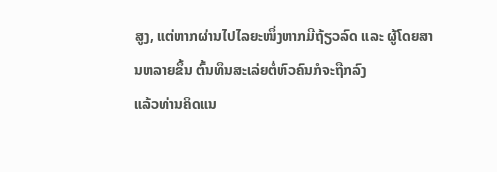ສູງ, ແຕ່ຫາກຜ່ານໄປໄລຍະໜຶ່ງຫາກມີຖ້ຽວລົດ ແລະ ຜູ້ໂດຍສານຫລາຍຂຶ້ນ ຕົ້ນທຶນສະເລ່ຍຕໍ່ຫົວຄົນກໍຈະຖືກລົງ
ແລ້ວທ່ານຄິດແນ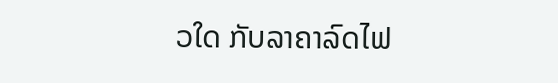ວໃດ ກັບລາຄາລົດໄຟ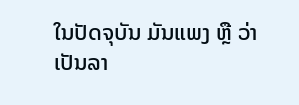ໃນປັດຈຸບັນ ມັນແພງ ຫຼື ວ່າເປັນລາ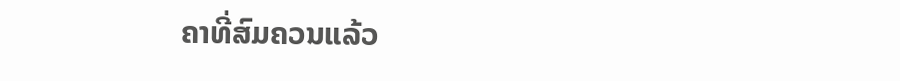ຄາທີ່ສົມຄວນແລ້ວ